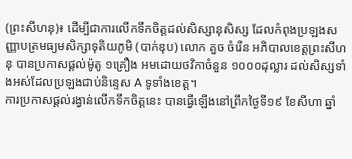(ព្រះសីហនុ)៖ ដើម្បីជាការលើកទឹកចិត្តដល់សិស្សានុសិស្ស ដែលកំពុងប្រឡងសញ្ញាបត្រមធ្យមសិក្សាទុតិយភូមិ (បាក់ឌុប) លោក គួច ចំរើន អភិបាលខេត្តព្រះសីហនុ បានប្រកាសផ្តល់ម៉ូតូ ១គ្រឿង អមដោយថវិកាចំនួន ១០០០ដុល្លារ ដល់សិស្សទាំងអស់ដែលប្រឡងជាប់និន្ទេស A ទូទាំងខេត្ត។
ការប្រកាសផ្តល់រង្វាន់លើកទឹកចិត្តនេះ បានធ្វើឡើងនៅព្រឹកថ្ងៃទី១៩ ខែសីហា ឆ្នាំ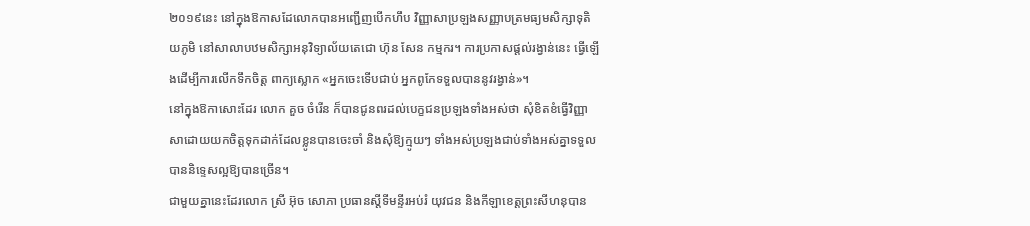២០១៩នេះ នៅក្នុងឱកាសដែលោកបានអញ្ជើញបើកហឹប វិញ្ញាសាប្រឡងសញ្ញាបត្រមធ្យមសិក្សាទុតិយភូមិ នៅសាលាបឋមសិក្សាអនុវិទ្យាល័យតេជោ ហ៊ុន សែន កម្មករ។ ការប្រកាសផ្តល់រង្វាន់នេះ ធ្វើឡើងដើម្បីការលើកទឹកចិត្ត ពាក្យស្លោក «អ្នកចេះទើបជាប់ អ្នកពូកែទទួលបាននូវរង្វាន់»។
នៅក្នុងឱកាសោះដែរ លោក គួច ចំរើន ក៏បានជូនពរដល់បេក្ខជនប្រឡងទាំងអស់ថា សុំខិតខំធ្វើវិញ្ញាសាដោយយកចិត្តទុកដាក់ដែលខ្លូនបានចេះចាំ និងសុំឱ្យក្មូយៗ ទាំងអស់ប្រឡងជាប់ទាំងអស់គ្នាទទួលបាននិទ្ទេសល្អឱ្យបានច្រើន។
ជាមួយគ្នានេះដែរលោក ស្រី អ៊ុច សោភា ប្រធានស្តីទីមន្ទីរអប់រំ យុវជន និងកីឡាខេត្តព្រះសីហនុបាន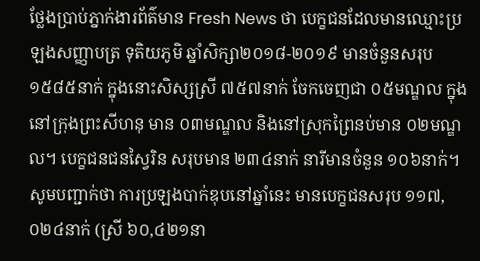ថ្លែងប្រាប់ភ្នាក់ងារព័ត៌មាន Fresh News ថា បេក្ខជនដែលមានឈ្មោះប្រឡងសញ្ញាបត្រ ទុតិយភូមិ ឆ្នាំសិក្សា២០១៨-២០១៩ មានចំនួនសរុប ១៥៨៥នាក់ ក្នុងនោះសិស្សស្រី ៧៥៧នាក់ ចែកចេញជា ០៥មណ្ឌល ក្នុងនៅក្រុងព្រះសីហនុ មាន ០៣មណ្ឌល និងនៅស្រុកព្រៃនប់មាន ០២មណ្ឌល។ បេក្ខជនជនស្វៃរិន សរុបមាន ២៣៤នាក់ នារីមានចំនួន ១០៦នាក់។
សូមបញ្ជាក់ថា ការប្រឡងបាក់ឌុបនៅឆ្នាំនេះ មានបេក្ខជនសរុប ១១៧,០២៤នាក់ (ស្រី ៦០,៤២១នា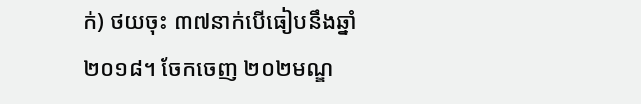ក់) ថយចុះ ៣៧នាក់បើធៀបនឹងឆ្នាំ២០១៨។ ចែកចេញ ២០២មណ្ឌ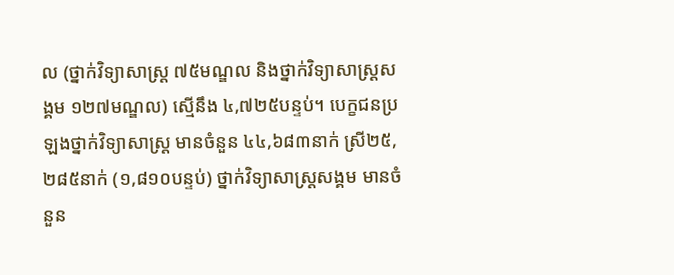ល (ថ្នាក់វិទ្យាសាស្ត្រ ៧៥មណ្ឌល និងថ្នាក់វិទ្យាសាស្ត្រសង្គម ១២៧មណ្ឌល) ស្មើនឹង ៤,៧២៥បន្ទប់។ បេក្ខជនប្រឡងថ្នាក់វិទ្យាសាស្ត្រ មានចំនួន ៤៤,៦៨៣នាក់ ស្រី២៥,២៨៥នាក់ (១,៨១០បន្ទប់) ថ្នាក់វិទ្យាសាស្ត្រសង្គម មានចំនួន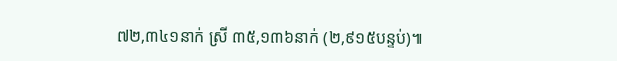៧២,៣៤១នាក់ ស្រី ៣៥,១៣៦នាក់ (២,៩១៥បន្ទប់)៕